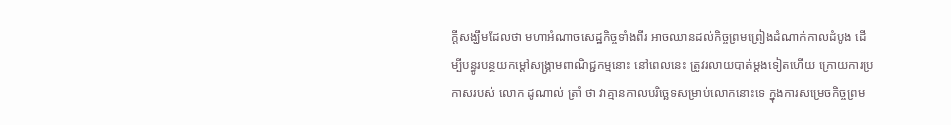ក្តីសង្ឃឹមដែលថា មហាអំណាចសេដ្ឋកិច្ចទាំងពីរ អាចឈានដល់កិច្ចព្រមព្រៀងដំណាក់កាលដំបូង ដើម្បីបន្ធូរបន្ថយកម្តៅសង្គ្រាមពាណិជ្ជកម្មនោះ នៅពេលនេះ ត្រូវរលាយបាត់ម្តងទៀតហើយ ក្រោយការប្រកាសរបស់ លោក ដូណាល់ ត្រាំ ថា វាគ្មានកាលបរិច្ឆេទសម្រាប់លោកនោះទេ ក្នុងការសម្រេចកិច្ចព្រម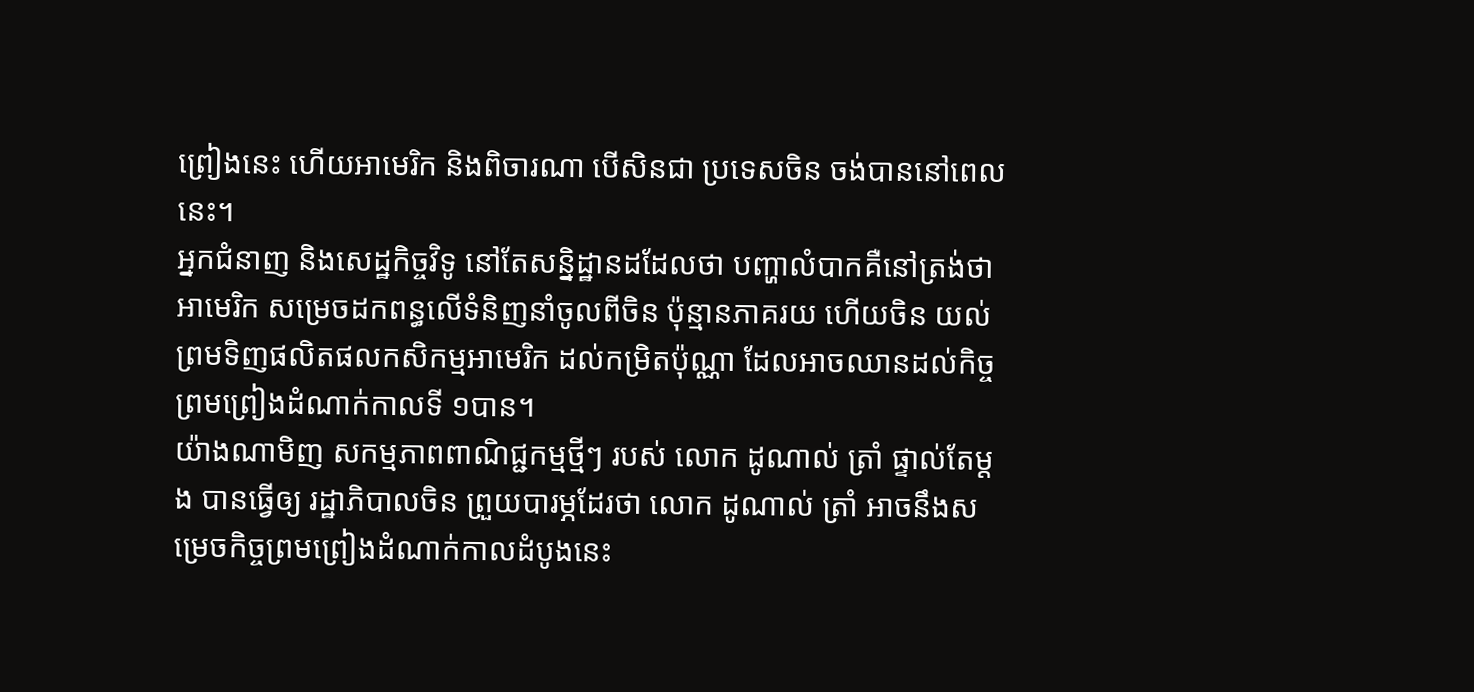ព្រៀងនេះ ហើយអាមេរិក និងពិចារណា បើសិនជា ប្រទេសចិន ចង់បាននៅពេលនេះ។
អ្នកជំនាញ និងសេដ្ឋកិច្ចវិទូ នៅតែសន្និដ្ឋានដដែលថា បញ្ហាលំបាកគឺនៅត្រង់ថា អាមេរិក សម្រេចដកពន្ធលើទំនិញនាំចូលពីចិន ប៉ុន្មានភាគរយ ហើយចិន យល់ព្រមទិញផលិតផលកសិកម្មអាមេរិក ដល់កម្រិតប៉ុណ្ណា ដែលអាចឈានដល់កិច្ចព្រមព្រៀងដំណាក់កាលទី ១បាន។
យ៉ាងណាមិញ សកម្មភាពពាណិជ្ជកម្មថ្មីៗ របស់ លោក ដូណាល់ ត្រាំ ផ្ទាល់តែម្តង បានធ្វើឲ្យ រដ្ឋាភិបាលចិន ព្រួយបារម្ភដែរថា លោក ដូណាល់ ត្រាំ អាចនឹងសម្រេចកិច្ចព្រមព្រៀងដំណាក់កាលដំបូងនេះ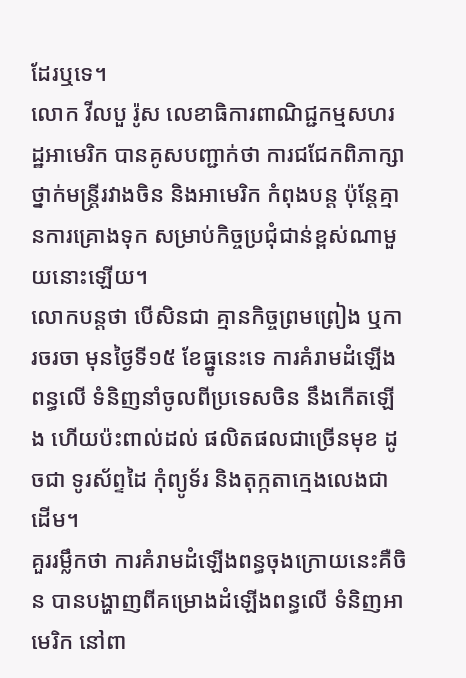ដែរឬទេ។
លោក វីលបួ រ៉ូស លេខាធិការពាណិជ្ជកម្មសហរដ្ឋអាមេរិក បានគូសបញ្ជាក់ថា ការជជែកពិភាក្សាថ្នាក់មន្រ្តីរវាងចិន និងអាមេរិក កំពុងបន្ត ប៉ុន្តែគ្មានការគ្រោងទុក សម្រាប់កិច្ចប្រជុំជាន់ខ្ពស់ណាមួយនោះឡើយ។
លោកបន្តថា បើសិនជា គ្មានកិច្ចព្រមព្រៀង ឬការចរចា មុនថ្ងៃទី១៥ ខែធ្នូនេះទេ ការគំរាមដំឡើងពន្ធលើ ទំនិញនាំចូលពីប្រទេសចិន នឹងកើតឡើង ហើយប៉ះពាល់ដល់ ផលិតផលជាច្រើនមុខ ដូចជា ទូរស័ព្ទដៃ កុំព្យូទ័រ និងតុក្កតាក្មេងលេងជាដើម។
គួររម្លឹកថា ការគំរាមដំឡើងពន្ធចុងក្រោយនេះគឺចិន បានបង្ហាញពីគម្រោងដំឡើងពន្ធលើ ទំនិញអាមេរិក នៅពា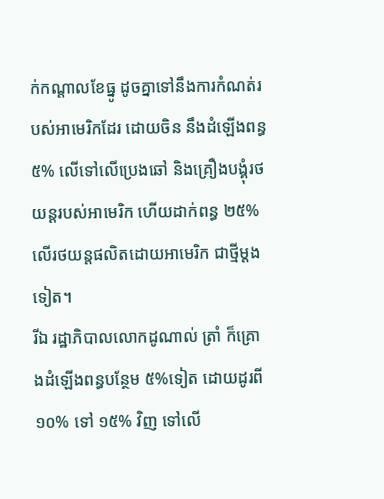ក់កណ្តាលខែធ្នូ ដូចគ្នាទៅនឹងការកំណត់របស់អាមេរិកដែរ ដោយចិន នឹងដំឡើងពន្ធ ៥% លើទៅលើប្រេងឆៅ និងគ្រឿងបង្គុំរថយន្តរបស់អាមេរិក ហើយដាក់ពន្ធ ២៥% លើរថយន្តផលិតដោយអាមេរិក ជាថ្មីម្តងទៀត។
រីឯ រដ្ឋាភិបាលលោកដូណាល់ ត្រាំ ក៏គ្រោងដំឡើងពន្ធបន្ថែម ៥%ទៀត ដោយដូរពី ១០% ទៅ ១៥% វិញ ទៅលើ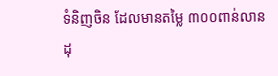ទំនិញចិន ដែលមានតម្លៃ ៣០០ពាន់លានដុ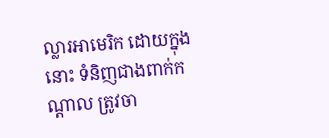ល្លារអាមេរិក ដោយក្នុងនោះ ទំនិញជាងពាក់កណ្តាល ត្រូវចា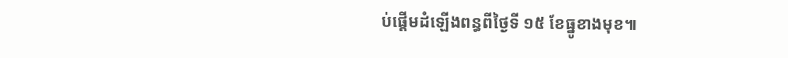ប់ផ្តើមដំឡើងពន្ធពីថ្ងៃទី ១៥ ខែធ្នូខាងមុខ៕